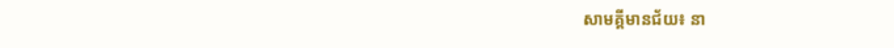សាមគ្គីមានជ័យ៖ នា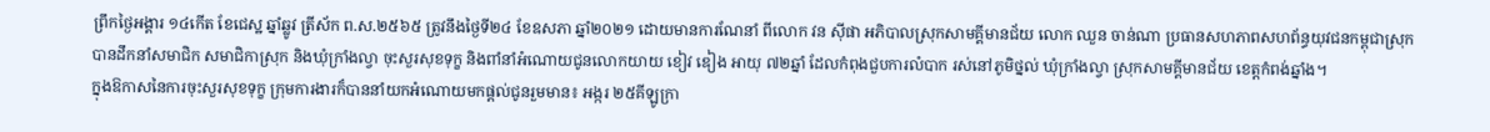ព្រឹកថ្ងៃអង្គារ ១៤កើត ខែជេស្ឋ ឆ្នាំឆ្លូវ ត្រីស័ក ព.ស.២៥៦៥ ត្រូវនឹងថ្ងៃទី២៤ ខែឧសភា ឆ្នាំ២០២១ ដោយមានការណែនាំ ពីលោក វន ស៊ីផា អភិបាលស្រុកសាមគ្គីមានជ័យ លោក ឈួន ចាន់ណា ប្រធានសហភាពសហព័ន្ធយុវជនកម្ពុជាស្រុក បានដឹកនាំសមាជិក សមាជិកាស្រុក និងឃុំក្រាំងល្វា ចុះសួរសុខទុក្ខ និងពាំនាំអំណោយជូនលោកយាយ ខៀវ ឌៀង អាយុ ៧២ឆ្នាំ ដែលកំពុងជួបការលំបាក រស់នៅភូមិថ្នល់ ឃុំក្រាំងល្វា ស្រុកសាមគ្គីមានជ័យ ខេត្តកំពង់ឆ្នាំង។
ក្នុងឱកាសនៃការចុះសួរសុខទុក្ខ ក្រុមការងារក៏បាននាំយកអំណោយមកផ្ដល់ជូនរួមមាន៖ អង្ករ ២៥គីឡូក្រា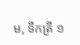ម, ទឹកត្រី ១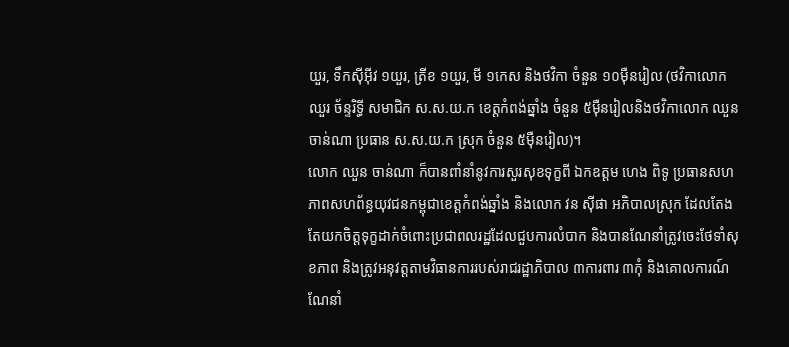យួរ, ទឹកស៊ីអ៊ីវ ១យួរ, ត្រីខ ១យួរ, មី ១កេស និងថវិកា ចំនួន ១០ម៉ឺនរៀល (ថវិកាលោក ឈួរ ច័ន្ទរិទ្ធី សមាជិក ស.ស.យ.ក ខេត្តកំពង់ឆ្នាំង ចំនួន ៥ម៉ឺនរៀលនិងថវិកាលោក ឈួន ចាន់ណា ប្រធាន ស.ស.យ.ក ស្រុក ចំនួន ៥ម៉ឺនរៀល)។
លោក ឈួន ចាន់ណា ក៏បានពាំនាំនូវការសួរសុខទុក្ខពី ឯកឧត្តម ហេង ពិទូ ប្រធានសហភាពសហព័ន្ធយុវជនកម្ពុជាខេត្តកំពង់ឆ្នាំង និងលោក វន ស៊ីផា អភិបាលស្រុក ដែលតែងតែយកចិត្តទុក្ខដាក់ចំពោះប្រជាពលរដ្ឋដែលជួបការលំបាក និងបានណែនាំត្រូវចេះថែទាំសុខភាព និងត្រូវអនុវត្តតាមវិធានការរបស់រាជរដ្ឋាភិបាល ៣ការពារ ៣កុំ និងគោលការណ៍ណែនាំ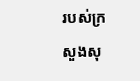របស់ក្រសួងសុ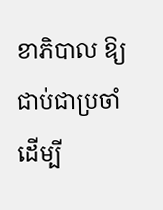ខាភិបាល ឱ្យជាប់ជាប្រចាំដើម្បី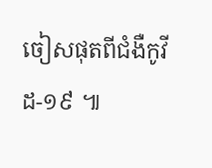ចៀសផុតពីជំងឺកូវីដ-១៩ ៕